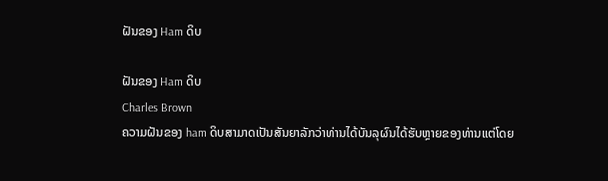ຝັນຂອງ Ham ດິບ

ຝັນຂອງ Ham ດິບ
Charles Brown
ຄວາມຝັນຂອງ ham ດິບສາມາດເປັນສັນຍາລັກວ່າທ່ານໄດ້ບັນລຸຜົນໄດ້ຮັບຫຼາຍຂອງທ່ານແຕ່ໂດຍ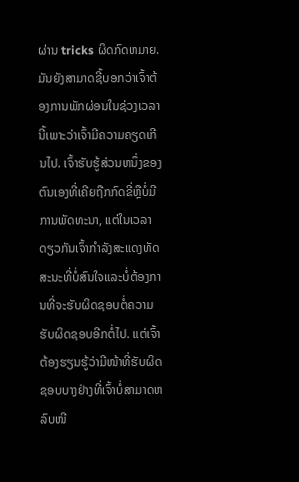ຜ່ານ tricks ຜິດກົດຫມາຍ. ມັນຍັງສາມາດຊີ້ບອກວ່າເຈົ້າຕ້ອງການພັກຜ່ອນໃນຊ່ວງເວລານີ້ເພາະວ່າເຈົ້າມີຄວາມຄຽດເກີນໄປ. ເຈົ້າຮັບຮູ້ສ່ວນຫນຶ່ງຂອງຕົນເອງທີ່ເຄີຍຖືກກົດຂີ່ຫຼືບໍ່ມີການພັດທະນາ, ແຕ່ໃນເວລາດຽວກັນເຈົ້າກໍາລັງສະແດງທັດສະນະທີ່ບໍ່ສົນໃຈແລະບໍ່ຕ້ອງການທີ່ຈະຮັບຜິດຊອບຕໍ່ຄວາມຮັບຜິດຊອບອີກຕໍ່ໄປ. ແຕ່ເຈົ້າຕ້ອງຮຽນຮູ້ວ່າມີໜ້າທີ່ຮັບຜິດຊອບບາງຢ່າງທີ່ເຈົ້າບໍ່ສາມາດຫລົບໜີ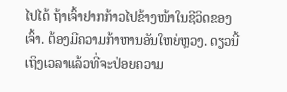ໄປໄດ້ ຖ້າເຈົ້າຢາກກ້າວໄປຂ້າງໜ້າໃນຊີວິດຂອງເຈົ້າ. ຕ້ອງມີຄວາມກ້າຫານອັນໃຫຍ່ຫຼວງ. ດຽວນີ້ເຖິງເວລາແລ້ວທີ່ຈະປ່ອຍຄວາມ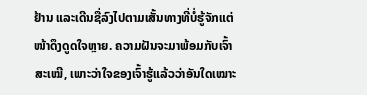ຢ້ານ ແລະເດີນຊື່ລົງໄປຕາມເສັ້ນທາງທີ່ບໍ່ຮູ້ຈັກແຕ່ໜ້າດຶງດູດໃຈຫຼາຍ. ຄວາມຝັນຈະມາພ້ອມກັບເຈົ້າສະເໝີ, ເພາະວ່າໃຈຂອງເຈົ້າຮູ້ແລ້ວວ່າອັນໃດເໝາະ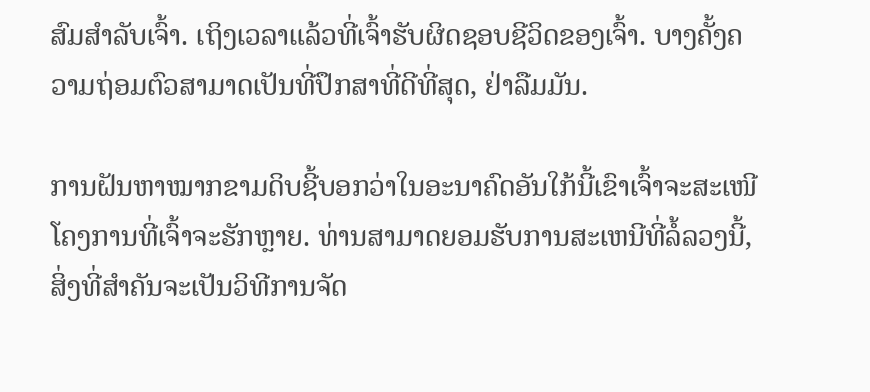ສົມສຳລັບເຈົ້າ. ເຖິງເວລາແລ້ວທີ່ເຈົ້າຮັບຜິດຊອບຊີວິດຂອງເຈົ້າ. ບາງຄັ້ງຄວາມຖ່ອມຕົວສາມາດເປັນທີ່ປຶກສາທີ່ດີທີ່ສຸດ, ຢ່າລືມມັນ.

ການຝັນຫາໝາກຂາມດິບຊີ້ບອກວ່າໃນອະນາຄົດອັນໃກ້ນີ້ເຂົາເຈົ້າຈະສະເໜີໂຄງການທີ່ເຈົ້າຈະຮັກຫຼາຍ. ທ່ານສາມາດຍອມຮັບການສະເຫນີທີ່ລໍ້ລວງນີ້, ສິ່ງທີ່ສໍາຄັນຈະເປັນວິທີການຈັດ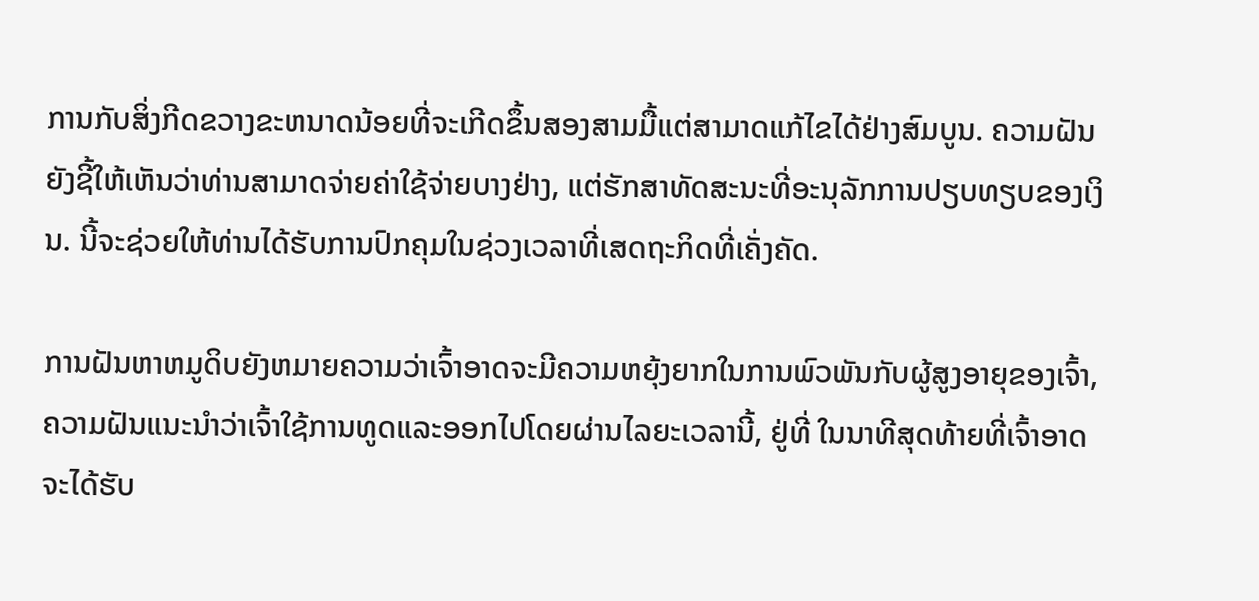ການກັບສິ່ງກີດຂວາງຂະຫນາດນ້ອຍທີ່ຈະເກີດຂຶ້ນສອງສາມມື້ແຕ່ສາມາດແກ້ໄຂໄດ້ຢ່າງສົມບູນ. ຄວາມຝັນຍັງຊີ້ໃຫ້ເຫັນວ່າທ່ານສາມາດຈ່າຍຄ່າໃຊ້ຈ່າຍບາງຢ່າງ, ແຕ່ຮັກສາທັດສະນະທີ່ອະນຸລັກການປຽບທຽບຂອງເງິນ. ນີ້ຈະຊ່ວຍໃຫ້ທ່ານໄດ້ຮັບການປົກຄຸມໃນຊ່ວງເວລາທີ່ເສດຖະກິດທີ່ເຄັ່ງຄັດ.

ການຝັນຫາຫມູດິບຍັງຫມາຍຄວາມວ່າເຈົ້າອາດຈະມີຄວາມຫຍຸ້ງຍາກໃນການພົວພັນກັບຜູ້ສູງອາຍຸຂອງເຈົ້າ, ຄວາມຝັນແນະນໍາວ່າເຈົ້າໃຊ້ການທູດແລະອອກໄປໂດຍຜ່ານໄລຍະເວລານີ້, ຢູ່ທີ່ ໃນນາທີສຸດທ້າຍທີ່ເຈົ້າອາດຈະໄດ້ຮັບ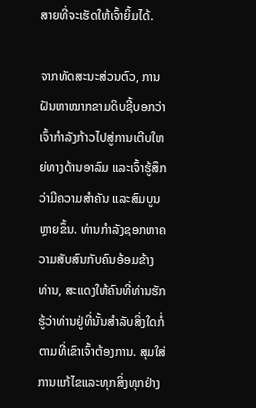ສາຍທີ່ຈະເຮັດໃຫ້ເຈົ້າຍິ້ມໄດ້.

ຈາກທັດສະນະສ່ວນຕົວ, ການຝັນຫາໝາກຂາມດິບຊີ້ບອກວ່າເຈົ້າກຳລັງກ້າວໄປສູ່ການເຕີບໃຫຍ່ທາງດ້ານອາລົມ ແລະເຈົ້າຮູ້ສຶກວ່າມີຄວາມສຳຄັນ ແລະສົມບູນຫຼາຍຂຶ້ນ. ທ່ານກໍາລັງຊອກຫາຄວາມສັບສົນກັບຄົນອ້ອມຂ້າງທ່ານ, ສະແດງໃຫ້ຄົນທີ່ທ່ານຮັກຮູ້ວ່າທ່ານຢູ່ທີ່ນັ້ນສໍາລັບສິ່ງໃດກໍ່ຕາມທີ່ເຂົາເຈົ້າຕ້ອງການ. ສຸມໃສ່ການແກ້ໄຂແລະທຸກສິ່ງທຸກຢ່າງ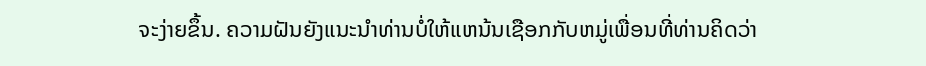ຈະງ່າຍຂຶ້ນ. ຄວາມຝັນຍັງແນະນໍາທ່ານບໍ່ໃຫ້ແຫນ້ນເຊືອກກັບຫມູ່ເພື່ອນທີ່ທ່ານຄິດວ່າ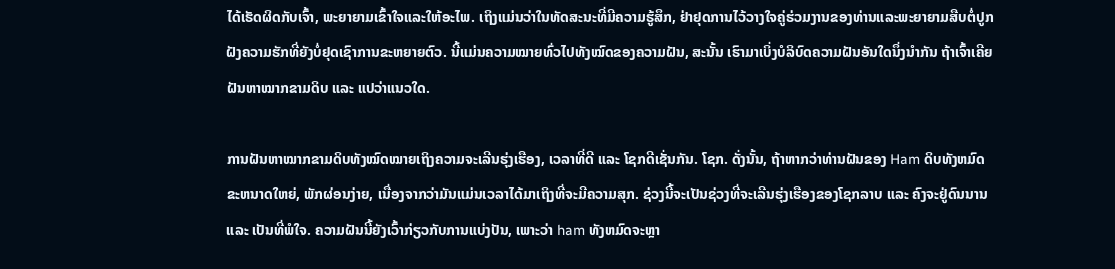ໄດ້ເຮັດຜິດກັບເຈົ້າ, ພະຍາຍາມເຂົ້າໃຈແລະໃຫ້ອະໄພ. ເຖິງແມ່ນວ່າໃນທັດສະນະທີ່ມີຄວາມຮູ້ສຶກ, ຢ່າຢຸດການໄວ້ວາງໃຈຄູ່ຮ່ວມງານຂອງທ່ານແລະພະຍາຍາມສືບຕໍ່ປູກຝັງຄວາມຮັກທີ່ຍັງບໍ່ຢຸດເຊົາການຂະຫຍາຍຕົວ. ນີ້ແມ່ນຄວາມໝາຍທົ່ວໄປທັງໝົດຂອງຄວາມຝັນ, ສະນັ້ນ ເຮົາມາເບິ່ງບໍລິບົດຄວາມຝັນອັນໃດນຶ່ງນຳກັນ ຖ້າເຈົ້າເຄີຍຝັນຫາໝາກຂາມດິບ ແລະ ແປວ່າແນວໃດ.

ການຝັນຫາໝາກຂາມດິບທັງໝົດໝາຍເຖິງຄວາມຈະເລີນຮຸ່ງເຮືອງ, ເວລາທີ່ດີ ແລະ ໂຊກດີເຊັ່ນກັນ. ໂຊກ. ດັ່ງນັ້ນ, ຖ້າຫາກວ່າທ່ານຝັນຂອງ Ham ດິບທັງຫມົດຂະຫນາດໃຫຍ່, ພັກຜ່ອນງ່າຍ, ເນື່ອງຈາກວ່າມັນແມ່ນເວລາໄດ້ມາເຖິງທີ່ຈະມີຄວາມສຸກ. ຊ່ວງນີ້ຈະເປັນຊ່ວງທີ່ຈະເລີນຮຸ່ງເຮືອງຂອງໂຊກລາບ ແລະ ຄົງຈະຢູ່ດົນນານ ແລະ ເປັນທີ່ພໍໃຈ. ຄວາມຝັນນີ້ຍັງເວົ້າກ່ຽວກັບການແບ່ງປັນ, ເພາະວ່າ ham ທັງຫມົດຈະຫຼາ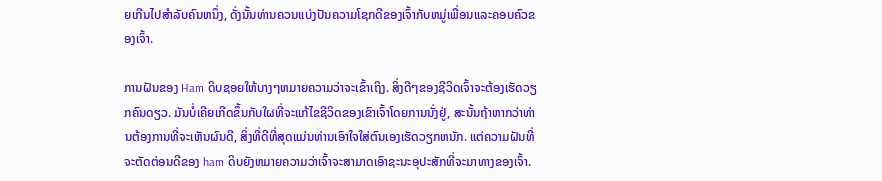ຍເກີນໄປສໍາລັບຄົນຫນຶ່ງ, ດັ່ງນັ້ນທ່ານຄວນແບ່ງປັນຄວາມໂຊກດີຂອງເຈົ້າກັບຫມູ່ເພື່ອນແລະຄອບຄົວຂອງເຈົ້າ.

ການຝັນຂອງ Ham ດິບຊອຍໃຫ້ບາງໆຫມາຍຄວາມວ່າຈະເຂົ້າເຖິງ. ສິ່ງດີໆຂອງຊີວິດເຈົ້າຈະຕ້ອງເຮັດວຽກຄົນດຽວ. ມັນບໍ່ເຄີຍເກີດຂຶ້ນກັບໃຜທີ່ຈະແກ້ໄຂຊີວິດຂອງເຂົາເຈົ້າໂດຍການນັ່ງຢູ່, ສະນັ້ນຖ້າຫາກວ່າທ່ານຕ້ອງການທີ່ຈະເຫັນຜົນດີ, ສິ່ງທີ່ດີທີ່ສຸດແມ່ນທ່ານເອົາໃຈໃສ່ຕົນເອງເຮັດວຽກຫນັກ. ແຕ່ຄວາມຝັນທີ່ຈະຕັດຕ່ອນດີຂອງ ham ດິບຍັງຫມາຍຄວາມວ່າເຈົ້າຈະສາມາດເອົາຊະນະອຸປະສັກທີ່ຈະມາທາງຂອງເຈົ້າ.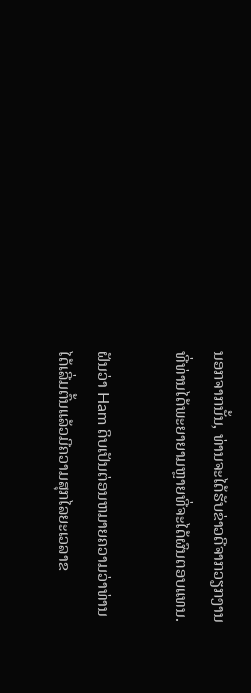ນອກຈາກນັ້ນ, ທ່ານຈະໄດ້ຮັບຂ່າວດີຈາກວຽກງານທີ່ທ່ານໄດ້ພະຍາຍາມຫຼາຍທີ່ຈະໄດ້ຜົນຕອບແທນ.

ຝັນວ່າ Ham ດິບເປັນຕ່ອນຫມາຍຄວາມວ່າທ່ານໄດ້ເລີ່ມຕົ້ນແລ້ວມີຄວາມສຸກໄລຍະເວລາຂ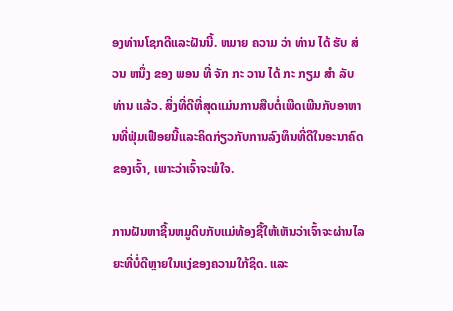ອງທ່ານໂຊກດີແລະຝັນນີ້. ຫມາຍ ຄວາມ ວ່າ ທ່ານ ໄດ້ ຮັບ ສ່ວນ ຫນຶ່ງ ຂອງ ພອນ ທີ່ ຈັກ ກະ ວານ ໄດ້ ກະ ກຽມ ສໍາ ລັບ ທ່ານ ແລ້ວ. ສິ່ງທີ່ດີທີ່ສຸດແມ່ນການສືບຕໍ່ເພີດເພີນກັບອາຫານທີ່ຟຸ່ມເຟືອຍນີ້ແລະຄິດກ່ຽວກັບການລົງທຶນທີ່ດີໃນອະນາຄົດຂອງເຈົ້າ, ເພາະວ່າເຈົ້າຈະພໍໃຈ.

ການຝັນຫາຊີ້ນຫມູດິບກັບແມ່ທ້ອງຊີ້ໃຫ້ເຫັນວ່າເຈົ້າຈະຜ່ານໄລຍະທີ່ບໍ່ດີຫຼາຍໃນແງ່ຂອງຄວາມໃກ້ຊິດ. ແລະ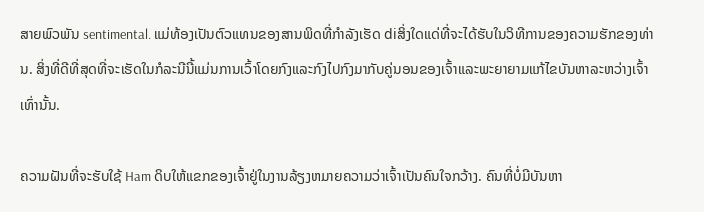ສາຍພົວພັນ sentimental. ແມ່ທ້ອງເປັນຕົວແທນຂອງສານພິດທີ່ກໍາລັງເຮັດ diສິ່ງໃດແດ່ທີ່ຈະໄດ້ຮັບໃນວິທີການຂອງຄວາມຮັກຂອງທ່ານ. ສິ່ງທີ່ດີທີ່ສຸດທີ່ຈະເຮັດໃນກໍລະນີນີ້ແມ່ນການເວົ້າໂດຍກົງແລະກົງໄປກົງມາກັບຄູ່ນອນຂອງເຈົ້າແລະພະຍາຍາມແກ້ໄຂບັນຫາລະຫວ່າງເຈົ້າເທົ່ານັ້ນ.

ຄວາມຝັນທີ່ຈະຮັບໃຊ້ Ham ດິບໃຫ້ແຂກຂອງເຈົ້າຢູ່ໃນງານລ້ຽງຫມາຍຄວາມວ່າເຈົ້າເປັນຄົນໃຈກວ້າງ. ຄົນທີ່ບໍ່ມີບັນຫາ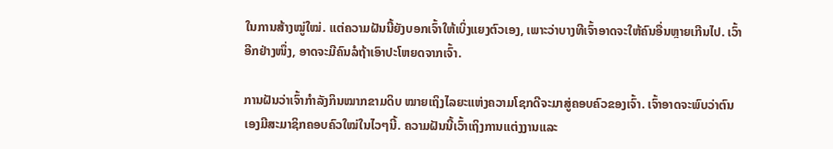ໃນການສ້າງໝູ່ໃໝ່. ແຕ່ຄວາມຝັນນີ້ຍັງບອກເຈົ້າໃຫ້ເບິ່ງແຍງຕົວເອງ, ເພາະວ່າບາງທີເຈົ້າອາດຈະໃຫ້ຄົນອື່ນຫຼາຍເກີນໄປ. ເວົ້າອີກຢ່າງໜຶ່ງ, ອາດຈະມີຄົນລໍຖ້າເອົາປະໂຫຍດຈາກເຈົ້າ.

ການຝັນວ່າເຈົ້າກຳລັງກິນໝາກຂາມດິບ ໝາຍເຖິງໄລຍະແຫ່ງຄວາມໂຊກດີຈະມາສູ່ຄອບຄົວຂອງເຈົ້າ. ເຈົ້າອາດຈະພົບວ່າຕົນເອງມີສະມາຊິກຄອບຄົວໃໝ່ໃນໄວໆນີ້. ຄວາມຝັນນີ້ເວົ້າເຖິງການແຕ່ງງານແລະ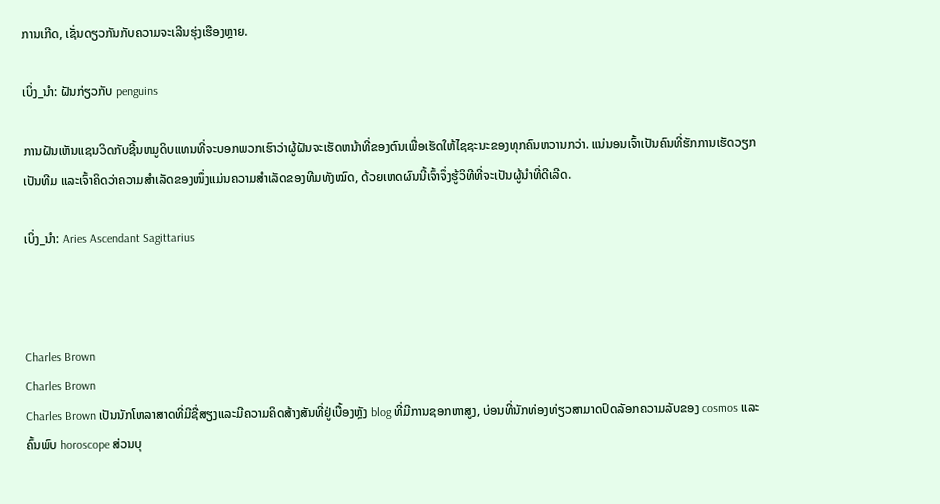ການເກີດ, ເຊັ່ນດຽວກັນກັບຄວາມຈະເລີນຮຸ່ງເຮືອງຫຼາຍ.

ເບິ່ງ_ນຳ: ຝັນກ່ຽວກັບ penguins

ການຝັນເຫັນແຊນວິດກັບຊີ້ນຫມູດິບແທນທີ່ຈະບອກພວກເຮົາວ່າຜູ້ຝັນຈະເຮັດຫນ້າທີ່ຂອງຕົນເພື່ອເຮັດໃຫ້ໄຊຊະນະຂອງທຸກຄົນຫວານກວ່າ. ແນ່ນອນເຈົ້າເປັນຄົນທີ່ຮັກການເຮັດວຽກເປັນທີມ ແລະເຈົ້າຄິດວ່າຄວາມສຳເລັດຂອງໜຶ່ງແມ່ນຄວາມສຳເລັດຂອງທີມທັງໝົດ, ດ້ວຍເຫດຜົນນີ້ເຈົ້າຈຶ່ງຮູ້ວິທີທີ່ຈະເປັນຜູ້ນຳທີ່ດີເລີດ.

ເບິ່ງ_ນຳ: Aries Ascendant Sagittarius



Charles Brown
Charles Brown
Charles Brown ເປັນນັກໂຫລາສາດທີ່ມີຊື່ສຽງແລະມີຄວາມຄິດສ້າງສັນທີ່ຢູ່ເບື້ອງຫຼັງ blog ທີ່ມີການຊອກຫາສູງ, ບ່ອນທີ່ນັກທ່ອງທ່ຽວສາມາດປົດລັອກຄວາມລັບຂອງ cosmos ແລະຄົ້ນພົບ horoscope ສ່ວນບຸ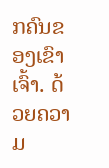ກຄົນຂອງເຂົາເຈົ້າ. ດ້ວຍຄວາມ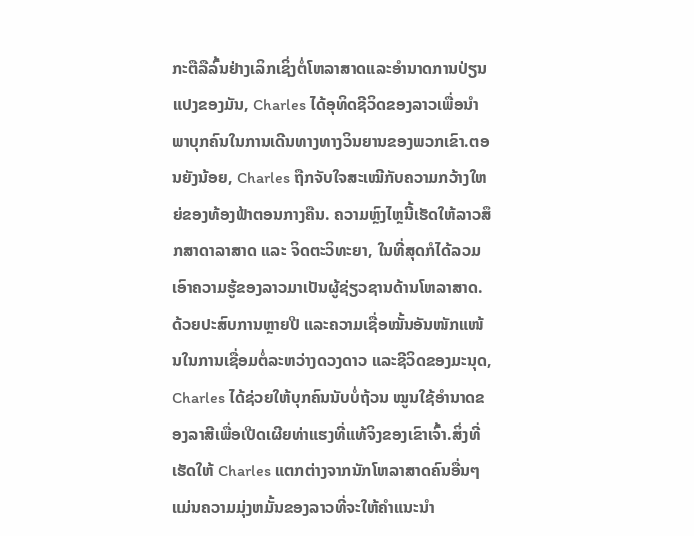ກະຕືລືລົ້ນຢ່າງເລິກເຊິ່ງຕໍ່ໂຫລາສາດແລະອໍານາດການປ່ຽນແປງຂອງມັນ, Charles ໄດ້ອຸທິດຊີວິດຂອງລາວເພື່ອນໍາພາບຸກຄົນໃນການເດີນທາງທາງວິນຍານຂອງພວກເຂົາ.ຕອນຍັງນ້ອຍ, Charles ຖືກຈັບໃຈສະເໝີກັບຄວາມກວ້າງໃຫຍ່ຂອງທ້ອງຟ້າຕອນກາງຄືນ. ຄວາມຫຼົງໄຫຼນີ້ເຮັດໃຫ້ລາວສຶກສາດາລາສາດ ແລະ ຈິດຕະວິທະຍາ, ໃນທີ່ສຸດກໍໄດ້ລວມເອົາຄວາມຮູ້ຂອງລາວມາເປັນຜູ້ຊ່ຽວຊານດ້ານໂຫລາສາດ. ດ້ວຍປະສົບການຫຼາຍປີ ແລະຄວາມເຊື່ອໝັ້ນອັນໜັກແໜ້ນໃນການເຊື່ອມຕໍ່ລະຫວ່າງດວງດາວ ແລະຊີວິດຂອງມະນຸດ, Charles ໄດ້ຊ່ວຍໃຫ້ບຸກຄົນນັບບໍ່ຖ້ວນ ໝູນໃຊ້ອຳນາດຂອງລາສີເພື່ອເປີດເຜີຍທ່າແຮງທີ່ແທ້ຈິງຂອງເຂົາເຈົ້າ.ສິ່ງທີ່ເຮັດໃຫ້ Charles ແຕກຕ່າງຈາກນັກໂຫລາສາດຄົນອື່ນໆແມ່ນຄວາມມຸ່ງຫມັ້ນຂອງລາວທີ່ຈະໃຫ້ຄໍາແນະນໍາ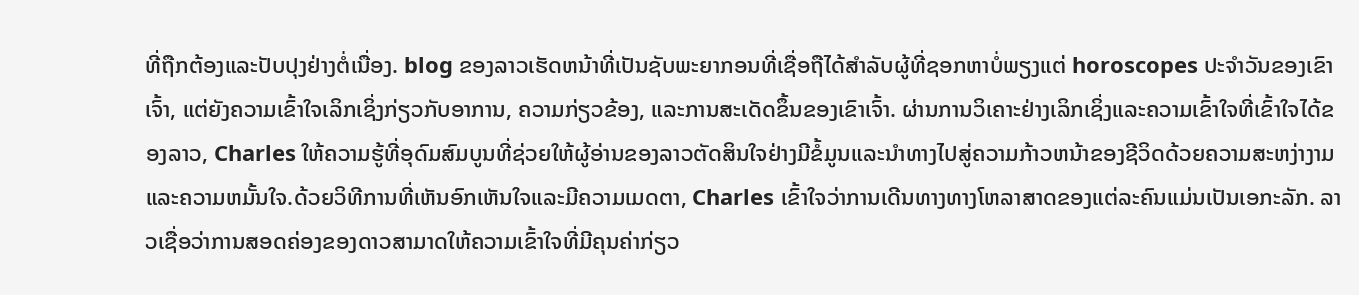ທີ່ຖືກຕ້ອງແລະປັບປຸງຢ່າງຕໍ່ເນື່ອງ. blog ຂອງລາວເຮັດຫນ້າທີ່ເປັນຊັບພະຍາກອນທີ່ເຊື່ອຖືໄດ້ສໍາລັບຜູ້ທີ່ຊອກຫາບໍ່ພຽງແຕ່ horoscopes ປະຈໍາວັນຂອງເຂົາເຈົ້າ, ແຕ່ຍັງຄວາມເຂົ້າໃຈເລິກເຊິ່ງກ່ຽວກັບອາການ, ຄວາມກ່ຽວຂ້ອງ, ແລະການສະເດັດຂຶ້ນຂອງເຂົາເຈົ້າ. ຜ່ານການວິເຄາະຢ່າງເລິກເຊິ່ງແລະຄວາມເຂົ້າໃຈທີ່ເຂົ້າໃຈໄດ້ຂອງລາວ, Charles ໃຫ້ຄວາມຮູ້ທີ່ອຸດົມສົມບູນທີ່ຊ່ວຍໃຫ້ຜູ້ອ່ານຂອງລາວຕັດສິນໃຈຢ່າງມີຂໍ້ມູນແລະນໍາທາງໄປສູ່ຄວາມກ້າວຫນ້າຂອງຊີວິດດ້ວຍຄວາມສະຫງ່າງາມແລະຄວາມຫມັ້ນໃຈ.ດ້ວຍວິທີການທີ່ເຫັນອົກເຫັນໃຈແລະມີຄວາມເມດຕາ, Charles ເຂົ້າໃຈວ່າການເດີນທາງທາງໂຫລາສາດຂອງແຕ່ລະຄົນແມ່ນເປັນເອກະລັກ. ລາວເຊື່ອວ່າການສອດຄ່ອງຂອງດາວສາມາດໃຫ້ຄວາມເຂົ້າໃຈທີ່ມີຄຸນຄ່າກ່ຽວ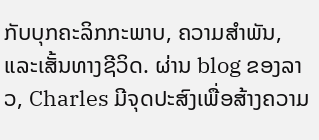ກັບບຸກຄະລິກກະພາບ, ຄວາມສໍາພັນ, ແລະເສັ້ນທາງຊີວິດ. ຜ່ານ blog ຂອງລາວ, Charles ມີຈຸດປະສົງເພື່ອສ້າງຄວາມ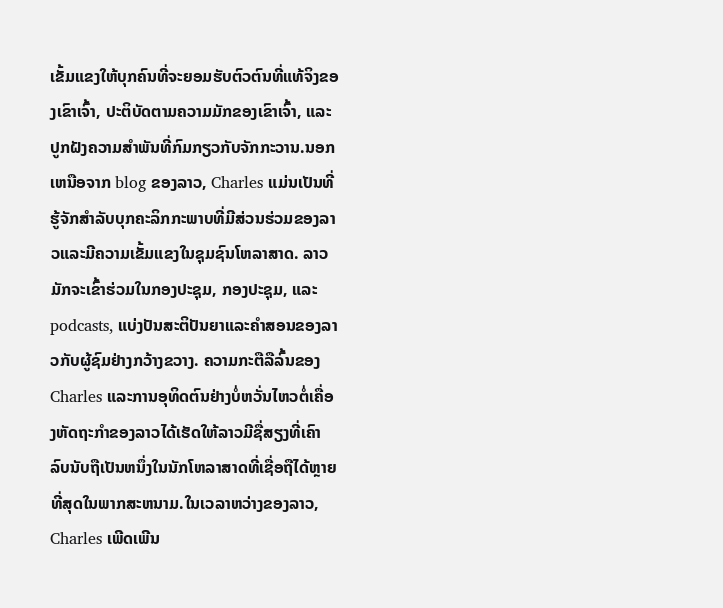ເຂັ້ມແຂງໃຫ້ບຸກຄົນທີ່ຈະຍອມຮັບຕົວຕົນທີ່ແທ້ຈິງຂອງເຂົາເຈົ້າ, ປະຕິບັດຕາມຄວາມມັກຂອງເຂົາເຈົ້າ, ແລະປູກຝັງຄວາມສໍາພັນທີ່ກົມກຽວກັບຈັກກະວານ.ນອກເຫນືອຈາກ blog ຂອງລາວ, Charles ແມ່ນເປັນທີ່ຮູ້ຈັກສໍາລັບບຸກຄະລິກກະພາບທີ່ມີສ່ວນຮ່ວມຂອງລາວແລະມີຄວາມເຂັ້ມແຂງໃນຊຸມຊົນໂຫລາສາດ. ລາວມັກຈະເຂົ້າຮ່ວມໃນກອງປະຊຸມ, ກອງປະຊຸມ, ແລະ podcasts, ແບ່ງປັນສະຕິປັນຍາແລະຄໍາສອນຂອງລາວກັບຜູ້ຊົມຢ່າງກວ້າງຂວາງ. ຄວາມກະຕືລືລົ້ນຂອງ Charles ແລະການອຸທິດຕົນຢ່າງບໍ່ຫວັ່ນໄຫວຕໍ່ເຄື່ອງຫັດຖະກໍາຂອງລາວໄດ້ເຮັດໃຫ້ລາວມີຊື່ສຽງທີ່ເຄົາລົບນັບຖືເປັນຫນຶ່ງໃນນັກໂຫລາສາດທີ່ເຊື່ອຖືໄດ້ຫຼາຍທີ່ສຸດໃນພາກສະຫນາມ.ໃນເວລາຫວ່າງຂອງລາວ, Charles ເພີດເພີນ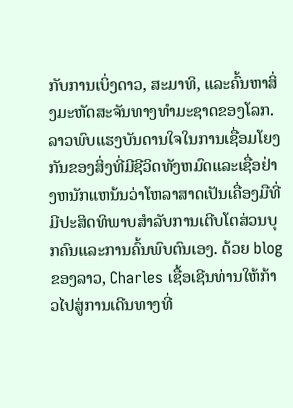ກັບການເບິ່ງດາວ, ສະມາທິ, ແລະຄົ້ນຫາສິ່ງມະຫັດສະຈັນທາງທໍາມະຊາດຂອງໂລກ. ລາວພົບແຮງບັນດານໃຈໃນການເຊື່ອມໂຍງກັນຂອງສິ່ງທີ່ມີຊີວິດທັງຫມົດແລະເຊື່ອຢ່າງຫນັກແຫນ້ນວ່າໂຫລາສາດເປັນເຄື່ອງມືທີ່ມີປະສິດທິພາບສໍາລັບການເຕີບໂຕສ່ວນບຸກຄົນແລະການຄົ້ນພົບຕົນເອງ. ດ້ວຍ blog ຂອງລາວ, Charles ເຊື້ອເຊີນທ່ານໃຫ້ກ້າວໄປສູ່ການເດີນທາງທີ່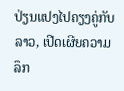ປ່ຽນແປງໄປຄຽງຄູ່ກັບລາວ, ເປີດເຜີຍຄວາມລຶກ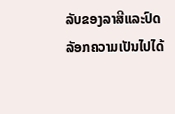ລັບຂອງລາສີແລະປົດລັອກຄວາມເປັນໄປໄດ້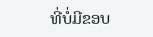ທີ່ບໍ່ມີຂອບ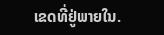ເຂດທີ່ຢູ່ພາຍໃນ.